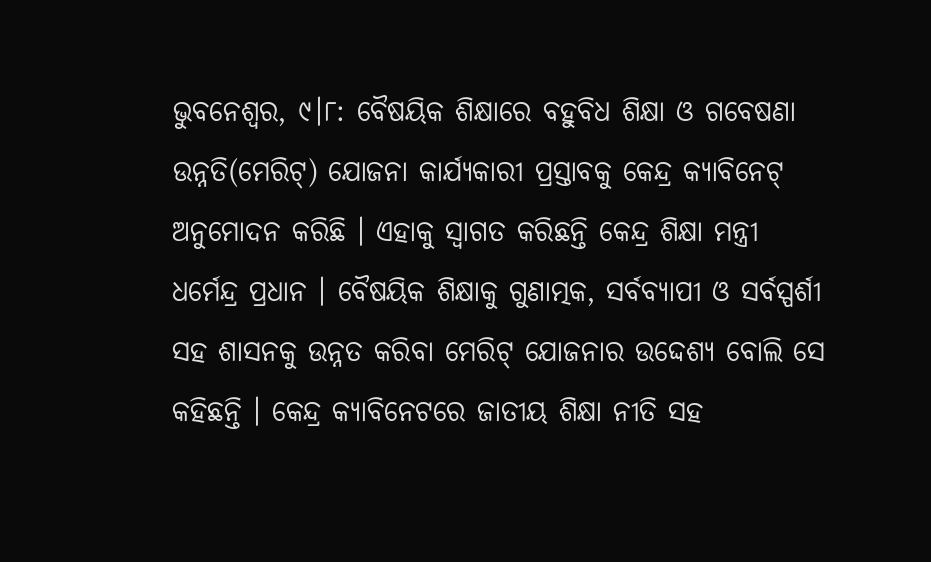ଭୁବନେଶ୍ୱର, ୯।୮: ବୈଷୟିକ ଶିକ୍ଷାରେ ବହୁବିଧ ଶିକ୍ଷା ଓ ଗବେଷଣା ଉନ୍ନତି(ମେରିଟ୍) ଯୋଜନା କାର୍ଯ୍ୟକାରୀ ପ୍ରସ୍ତାବକୁ କେନ୍ଦ୍ର କ୍ୟାବିନେଟ୍ ଅନୁମୋଦନ କରିଛି । ଏହାକୁ ସ୍ୱାଗତ କରିଛନ୍ତି କେନ୍ଦ୍ର ଶିକ୍ଷା ମନ୍ତ୍ରୀ ଧର୍ମେନ୍ଦ୍ର ପ୍ରଧାନ । ବୈଷୟିକ ଶିକ୍ଷାକୁ ଗୁଣାତ୍ମକ, ସର୍ବବ୍ୟାପୀ ଓ ସର୍ବସ୍ପର୍ଶୀ ସହ ଶାସନକୁ ଉନ୍ନତ କରିବା ମେରିଟ୍ ଯୋଜନାର ଉଦ୍ଦେଶ୍ୟ ବୋଲି ସେ କହିଛନ୍ତି । କେନ୍ଦ୍ର କ୍ୟାବିନେଟରେ ଜାତୀୟ ଶିକ୍ଷା ନୀତି ସହ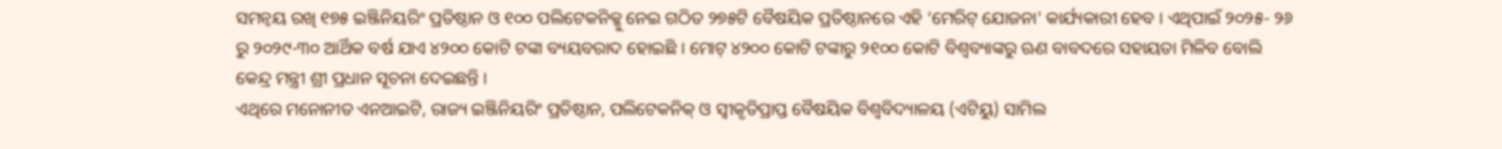ସମନ୍ୱୟ ରଖି ୧୭୫ ଇଞ୍ଜିନିୟରିଂ ପ୍ରତିଷ୍ଠାନ ଓ ୧୦୦ ପଲିଟେକନିକ୍କୁ ନେଇ ଗଠିତ ୨୭୫ଟି ବୈଷୟିକ ପ୍ରତିଷ୍ଠାନରେ ଏହି ‘ମେରିଟ୍ ଯୋଜନା' କାର୍ଯ୍ୟକାରୀ ହେବ । ଏଥିପାଇଁ ୨୦୨୫- ୨୬ ରୁ ୨୦୨୯-୩୦ ଆର୍ଥିକ ବର୍ଷ ଯାଏ ୪୨୦୦ କୋଟି ଟଙ୍କା ବ୍ୟୟବରାଦ ହୋଇଛି । ମୋଟ୍ ୪୨୦୦ କୋଟି ଟଙ୍କାରୁ ୨୧୦୦ କୋଟି ବିଶ୍ୱବ୍ୟାଙ୍କରୁ ଋଣ ବାବଦରେ ସହାୟତା ମିଳିବ ବୋଲି କେନ୍ଦ୍ର ମନ୍ତ୍ରୀ ଶ୍ରୀ ପ୍ରଧାନ ସୂଚନା ଦେଇଛନ୍ତି ।
ଏଥିରେ ମନୋନୀତ ଏନଆଇଟି, ରାଜ୍ୟ ଇଞ୍ଜିନିୟରିଂ ପ୍ରତିଷ୍ଠାନ, ପଲିଟେକନିକ୍ ଓ ସ୍ୱୀକୃତିପ୍ରାପ୍ତ ବୈଷୟିକ ବିଶ୍ୱବିଦ୍ୟାଳୟ (ଏଟିୟୁ) ସାମିଲ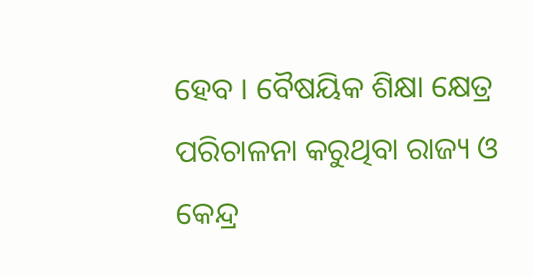ହେବ । ବୈଷୟିକ ଶିକ୍ଷା କ୍ଷେତ୍ର ପରିଚାଳନା କରୁଥିବା ରାଜ୍ୟ ଓ କେନ୍ଦ୍ର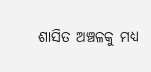ଶାସିତ ଅଞ୍ଚଳକୁ ମଧ୍ୟ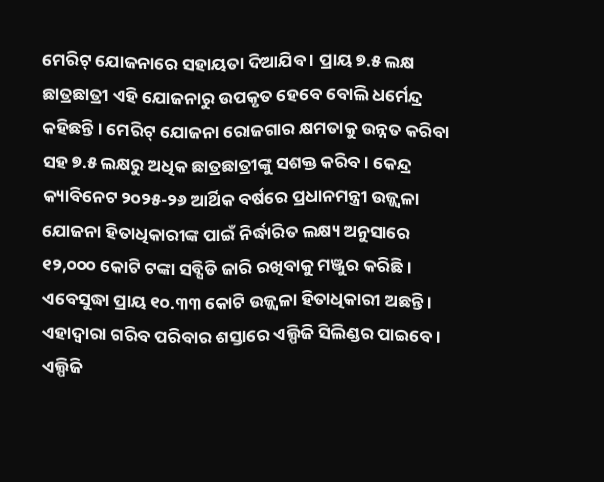ମେରିଟ୍ ଯୋଜନାରେ ସହାୟତା ଦିଆଯିବ । ପ୍ରାୟ ୭.୫ ଲକ୍ଷ ଛାତ୍ରଛାତ୍ରୀ ଏହି ଯୋଜନାରୁ ଉପକୃତ ହେବେ ବୋଲି ଧର୍ମେନ୍ଦ୍ର କହିଛନ୍ତି । ମେରିଟ୍ ଯୋଜନା ରୋଜଗାର କ୍ଷମତାକୁ ଉନ୍ନତ କରିବା ସହ ୭.୫ ଲକ୍ଷରୁ ଅଧିକ ଛାତ୍ରଛାତ୍ରୀଙ୍କୁ ସଶକ୍ତ କରିବ । କେନ୍ଦ୍ର କ୍ୟାବିନେଟ ୨୦୨୫-୨୬ ଆର୍ଥିକ ବର୍ଷରେ ପ୍ରଧାନମନ୍ତ୍ରୀ ଉଜ୍ଜ୍ୱଳା ଯୋଜନା ହିତାଧିକାରୀଙ୍କ ପାଇଁ ନିର୍ଦ୍ଧାରିତ ଲକ୍ଷ୍ୟ ଅନୁସାରେ ୧୨,୦୦୦ କୋଟି ଟଙ୍କା ସବ୍ସିଡି ଜାରି ରଖିବାକୁ ମଞ୍ଜୁର କରିଛି । ଏବେସୁଦ୍ଧା ପ୍ରାୟ ୧୦.୩୩ କୋଟି ଉଜ୍ଜ୍ୱଳା ହିତାଧିକାରୀ ଅଛନ୍ତି । ଏହାଦ୍ୱାରା ଗରିବ ପରିବାର ଶସ୍ତାରେ ଏଲ୍ପିଜି ସିଲିଣ୍ଡର ପାଇବେ । ଏଲ୍ପିଜି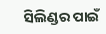ସିଲିଣ୍ଡର ପାଇଁ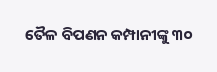ତୈଳ ବିପଣନ କମ୍ପାନୀଙ୍କୁ ୩୦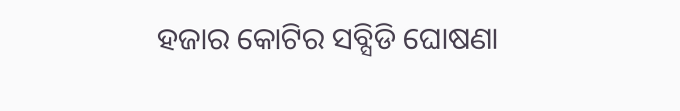ହଜାର କୋଟିର ସବ୍ସିଡି ଘୋଷଣା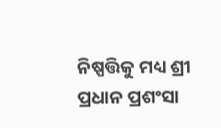ନିଷ୍ପତ୍ତିକୁ ମଧ୍ୟ ଶ୍ରୀ ପ୍ରଧାନ ପ୍ରଶଂସା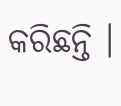କରିଛନ୍ତି ।